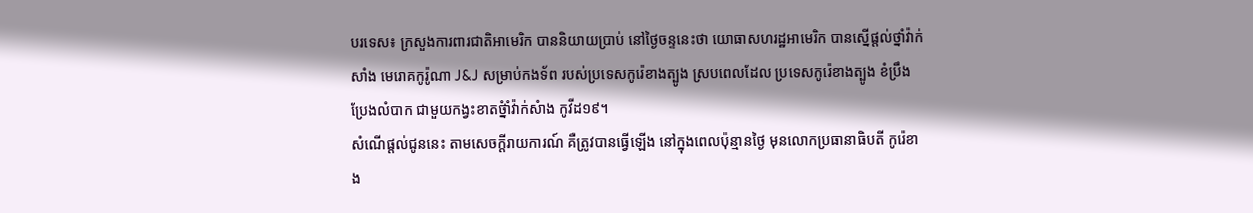បរទេស៖ ក្រសួងការពារជាតិអាមេរិក បាននិយាយប្រាប់ នៅថ្ងៃចន្ទនេះថា យោធាសហរដ្ឋអាមេរិក បានស្នើផ្តល់ថ្នាំវ៉ាក់សាំង មេរោគកូរ៉ូណា J&J សម្រាប់កងទ័ព របស់ប្រទេសកូរ៉េខាងត្បូង ស្របពេលដែល ប្រទេសកូរ៉េខាងត្បូង ខំប្រឹងប្រែងលំបាក ជាមួយកង្វះខាតថ្នំាំវ៉ាក់សំាង កូវីដ១៩។
សំណើផ្តល់ជូននេះ តាមសេចក្តីរាយការណ៍ គឺត្រូវបានធ្វើឡើង នៅក្នុងពេលប៉ុន្មានថ្ងៃ មុនលោកប្រធានាធិបតី កូរ៉េខាង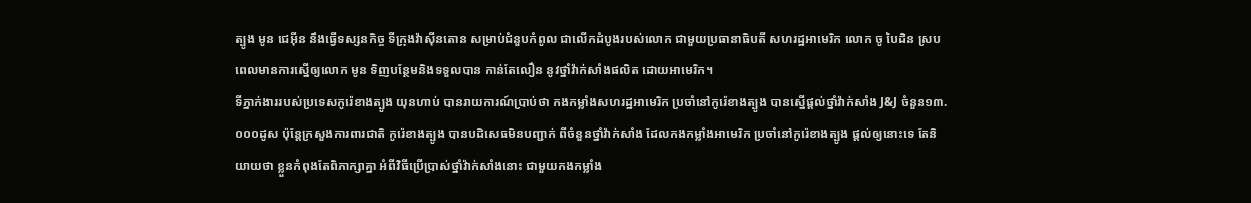ត្បូង មូន ជេអ៊ីន នឹងធ្វើទស្សនកិច្ច ទីក្រុងវ៉ាស៊ីនតោន សម្រាប់ជំនួបកំពូល ជាលើកដំបូងរបស់លោក ជាមួយប្រធានាធិបតី សហរដ្ឋអាមេរិក លោក ចូ បៃដិន ស្របពេលមានការស្នើឲ្យលោក មូន ទិញបន្ថែមនិងទទួលបាន កាន់តែលឿន នូវថ្នាំវ៉ាក់សាំងផលិត ដោយអាមេរិក។
ទីភ្នាក់ងាររបស់ប្រទេសកូរ៉េខាងត្បូង យុនហាប់ បានរាយការណ៍ប្រាប់ថា កងកម្លាំងសហរដ្ឋអាមេរិក ប្រចាំនៅកូរ៉េខាងត្បូង បានស្នើផ្តល់ថ្នាំវ៉ាក់សាំង J&J ចំនួន១៣.០០០ដូស ប៉ុន្តែក្រសួងការពារជាតិ កូរ៉េខាងត្បូង បានបដិសេធមិនបញ្ជាក់ ពីចំនួនថ្នាំវ៉ាក់សាំង ដែលកងកម្លាំងអាមេរិក ប្រចាំនៅកូរ៉េខាងត្បូង ផ្តល់ឲ្យនោះទេ តែនិយាយថា ខ្លួនកំពុងតែពិភាក្សាគ្នា អំពីវិធីប្រើប្រាស់ថ្នាំវ៉ាក់សាំងនោះ ជាមួយកងកម្លាំង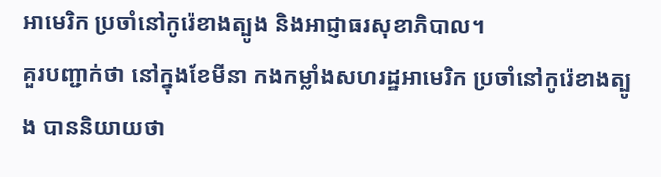អាមេរិក ប្រចាំនៅកូរ៉េខាងត្បូង និងអាជ្ញាធរសុខាភិបាល។
គួរបញ្ជាក់ថា នៅក្នុងខែមីនា កងកម្លាំងសហរដ្ឋអាមេរិក ប្រចាំនៅកូរ៉េខាងត្បូង បាននិយាយថា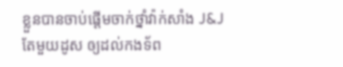ខ្លួនបានចាប់ផ្តើមចាក់ថ្នាំវ៉ាក់សាំង J&J តែមួយដូស ឲ្យដល់កងទ័ព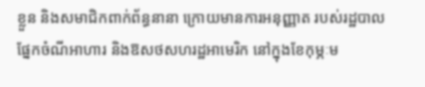ខ្លួន និងសមាជិកពាក់ព័ន្ធនានា ក្រោយមានការអនុញ្ញាត របស់រដ្ឋបាលផ្នែកចំណីអាហារ និងឱសថសហរដ្ឋអាមេរិក នៅក្នុងខែកុម្ភៈម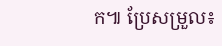ក៕ ប្រែសម្រួល៖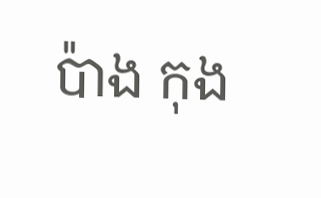ប៉ាង កុង